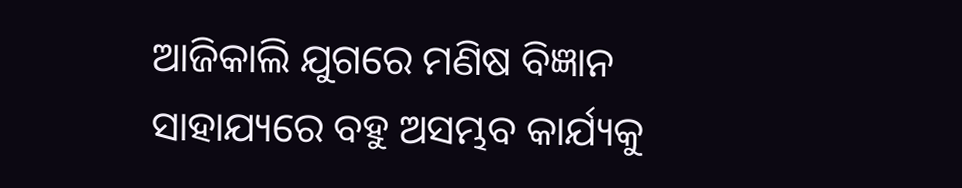ଆଜିକାଲି ଯୁଗରେ ମଣିଷ ବିଜ୍ଞାନ ସାହାଯ୍ୟରେ ବହୁ ଅସମ୍ଭବ କାର୍ଯ୍ୟକୁ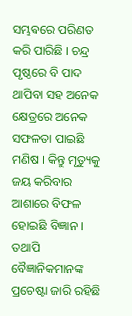ସମ୍ଭଵରେ ପରିଣତ କରି ପାରିଛି । ଚନ୍ଦ୍ର ପୃଷ୍ଠରେ ବି ପାଦ ଥାପିବା ସହ ଅନେକ କ୍ଷେତ୍ରରେ ଅନେକ ସଫଳତା ପାଇଛି ମଣିଷ । କିନ୍ତୁ ମୃତ୍ୟୁକୁ ଜୟ କରିବାର ଆଶାରେ ବିଫଳ ହୋଇଛି ବିଜ୍ଞାନ । ତଥାପି ବୈଜ୍ଞାନିକମାନଙ୍କ ପ୍ରଚେଷ୍ଟା ଜାରି ରହିଛି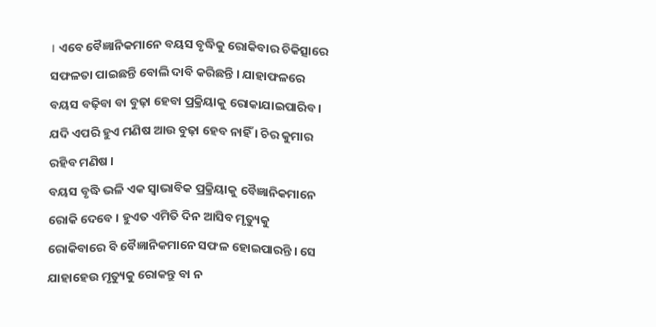। ଏବେ ବୈଜ୍ଞାନିକମାନେ ବୟସ ବୃଦ୍ଧିକୁ ରୋକିବାର ଚିକିତ୍ସାରେ ସଫଳତା ପାଇଛନ୍ତି ବୋଲି ଦାବି କରିଛନ୍ତି । ଯାହାଫଳରେ ବୟସ ବଢ଼ିବା ବା ବୁଢ଼ା ହେବା ପ୍ରକ୍ରିୟାକୁ ରୋକାଯାଇପାରିବ । ଯଦି ଏପରି ହୁଏ ମଣିଷ ଆଉ ବୁଢ଼ା ହେବ ନାହିଁ । ଚିର କୁମାର ରହିବ ମଣିଷ ।
ବୟସ ବୃଦ୍ଧି ଭଳି ଏକ ସ୍ୱାଭାବିକ ପ୍ରକ୍ରିୟାକୁ ବୈଜ୍ଞାନିକମାନେ ରୋକି ଦେବେ । ହୁଏତ ଏମିତି ଦିନ ଆସିବ ମୃତ୍ୟୁକୁ ରୋକିବାରେ ବି ବୈଜ୍ଞାନିକମାନେ ସଫଳ ହୋଇପାରନ୍ତି । ସେ ଯାହାହେଉ ମୃତ୍ୟୁକୁ ରୋକନ୍ତୁ ବା ନ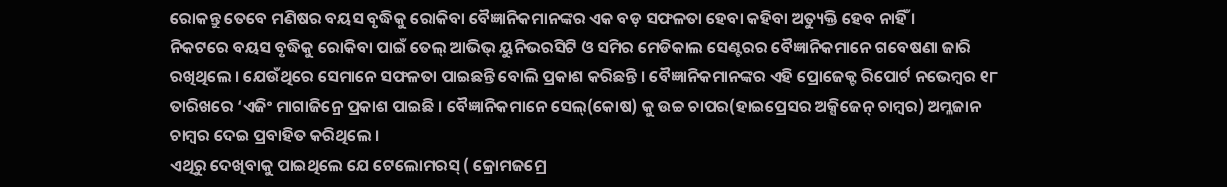ରୋକନ୍ତୁ ତେବେ ମଣିଷର ବୟସ ବୃଦ୍ଧିକୁ ରୋକିବା ବୈଜ୍ଞାନିକମାନଙ୍କର ଏକ ବଡ଼ ସଫଳତା ହେବା କହିବା ଅତ୍ୟୁକ୍ତି ହେବ ନାହିଁ ।
ନିକଟରେ ବୟସ ବୃଦ୍ଧିକୁ ରୋକିବା ପାଇଁ ତେଲ୍ ଆଭିଭ୍ ୟୁନିଭରସିଟି ଓ ସମିର ମେଡିକାଲ ସେଣ୍ଟରର ବୈଜ୍ଞାନିକମାନେ ଗବେଷଣା ଜାରି ରଖିଥିଲେ । ଯେଉଁଥିରେ ସେମାନେ ସଫଳତା ପାଇଛନ୍ତି ବୋଲି ପ୍ରକାଶ କରିଛନ୍ତି । ବୈଜ୍ଞାନିକମାନଙ୍କର ଏହି ପ୍ରୋଜେକ୍ଟ ରିପୋର୍ଟ ନଭେମ୍ବର ୧୮ ତାରିଖରେ ‘ଏଜିଂ ମାଗାଜିନ୍ରେ ପ୍ରକାଶ ପାଇଛି । ବୈଜ୍ଞାନିକମାନେ ସେଲ୍(କୋଷ) କୁ ଉଚ୍ଚ ଚାପର(ହାଇପ୍ରେସର ଅକ୍ସିଜେନ୍ ଚାମ୍ବର) ଅମ୍ଳଜାନ ଚାମ୍ବର ଦେଇ ପ୍ରବାହିତ କରିଥିଲେ ।
ଏଥିରୁ ଦେଖିବାକୁ ପାଇଥିଲେ ଯେ ଟେଲୋମରସ୍ ( କ୍ରୋମଜମ୍ରେ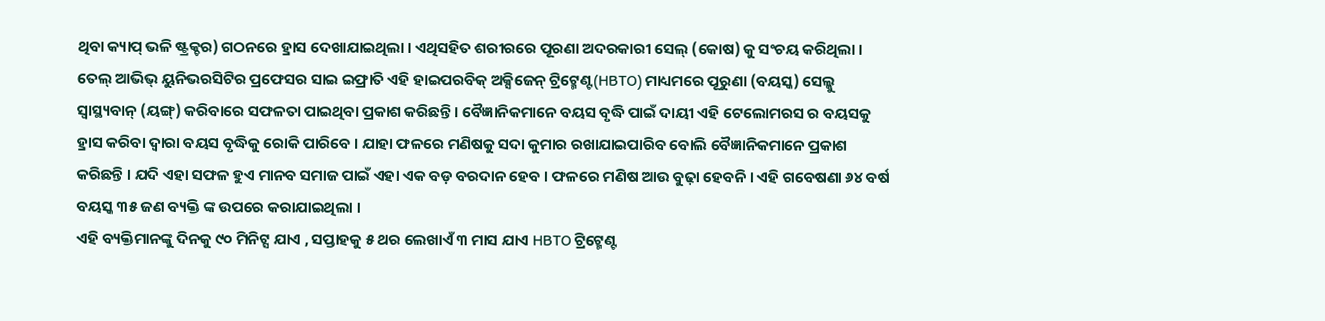ଥିବା କ୍ୟାପ୍ ଭଳି ଷ୍ଟ୍ରକ୍ଚର) ଗଠନରେ ହ୍ରାସ ଦେଖାଯାଇଥିଲା । ଏଥିସହିତ ଶରୀରରେ ପୂରଣା ଅଦରକାରୀ ସେଲ୍ (କୋଷ) କୁ ସଂଚୟ କରିଥିଲା । ତେଲ୍ ଆଭିଭ୍ ୟୁନିଭରସିଟିର ପ୍ରଫେସର ସାଇ ଇଫ୍ରାତି ଏହି ହାଇପରବିକ୍ ଅକ୍ସିଜେନ୍ ଟ୍ରିଟ୍ମେଣ୍ଟ(HBTO) ମାଧ୍ୟମରେ ପୂରୁଣା (ବୟସ୍କ) ସେଲ୍କୁ ସ୍ୱାସ୍ଥ୍ୟବାନ୍ (ୟଙ୍ଗ୍) କରିବାରେ ସଫଳତା ପାଇଥିବା ପ୍ରକାଶ କରିଛନ୍ତି । ବୈଜ୍ଞାନିକମାନେ ବୟସ ବୃଦ୍ଧି ପାଇଁ ଦାୟୀ ଏହି ଟେଲୋମରସ ର ବୟସକୁ ହ୍ରାସ କରିବା ଦ୍ୱାରା ବୟସ ବୃଦ୍ଧିକୁ ରୋକି ପାରିବେ । ଯାହା ଫଳରେ ମଣିଷକୁ ସଦା କୁମାର ରଖାଯାଇପାରିବ ବୋଲି ବୈଜ୍ଞାନିକମାନେ ପ୍ରକାଶ କରିଛନ୍ତି । ଯଦି ଏହା ସଫଳ ହୁଏ ମାନବ ସମାଜ ପାଇଁ ଏହା ଏକ ବଡ଼ ବରଦାନ ହେବ । ଫଳରେ ମଣିଷ ଆଉ ବୁଢ଼ା ହେବନି । ଏହି ଗବେଷଣା ୬୪ ବର୍ଷ ବୟସ୍କ ୩୫ ଜଣ ବ୍ୟକ୍ତି ଙ୍କ ଉପରେ କରାଯାଇଥିଲା ।
ଏହି ବ୍ୟକ୍ତିମାନଙ୍କୁ ଦିନକୁ ୯୦ ମିନିଟ୍ସ ଯାଏ , ସପ୍ତାହକୁ ୫ ଥର ଲେଖାଏଁ ୩ ମାସ ଯାଏ HBTO ଟ୍ରିଟ୍ମେଣ୍ଟ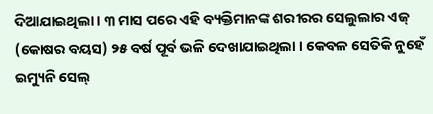ଦିଆଯାଇଥିଲା । ୩ ମାସ ପରେ ଏହି ବ୍ୟକ୍ତିମାନଙ୍କ ଶରୀରର ସେଲୁଲାର ଏଜ୍ (କୋଷର ବୟସ) ୨୫ ବର୍ଷ ପୂର୍ବ ଭଳି ଦେଖାଯାଇଥିଲା । କେବଳ ସେତିକି ନୁହେଁ ଇମ୍ୟୁନି ସେଲ୍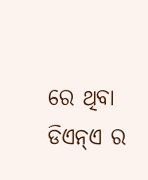ରେ ଥିବା ଡିଏନ୍ଏ ର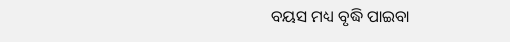ବୟସ ମଧ୍ୟ ବୃଦ୍ଧି ପାଇବା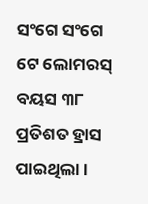ସଂଗେ ସଂଗେ ଟେ ଲୋମରସ୍ ବୟସ ୩୮ ପ୍ରତିଶତ ହ୍ରାସ ପାଇଥିଲା ।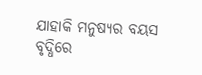ଯାହାକି ମନୁଷ୍ୟର ବୟସ ବୃଦ୍ଧିରେ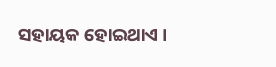ସହାୟକ ହୋଇଥାଏ ।